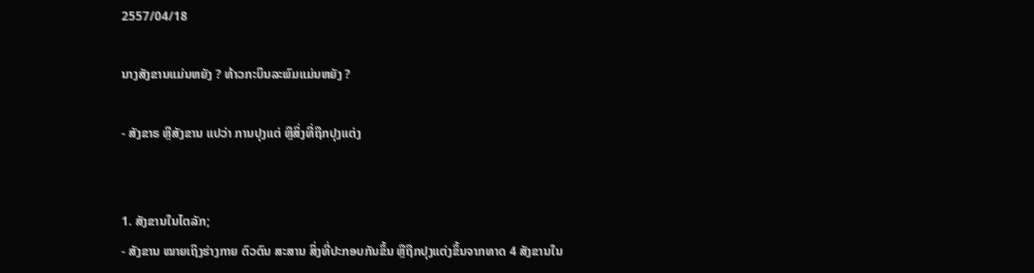2557/04/18

ນາງສັງຂານແມ່ນຫຍັງ ? ທ້າວກະບິນລະພົມແມ່ນຫຍັງ ?

- ສັງຂາຣ ຫຼືສັງຂານ ແປວ່າ ການປຸງແຕ່ ຫຼືສິ່ງທີ່ຖືກປຸງແຕ່ງ


1. ສັງຂານໃນໄຕລັກ;
- ສັງຂານ ໝາຍເຖິງຮ່າງກາຍ ຕົວຕົນ ສະສານ ສິ່ງທີ່ປະກອບກັນຂຶ້ນ ຫຼືຖືກປຸງແຕ່ງຂຶ້ນຈາກທາດ 4 ສັງຂານໃນ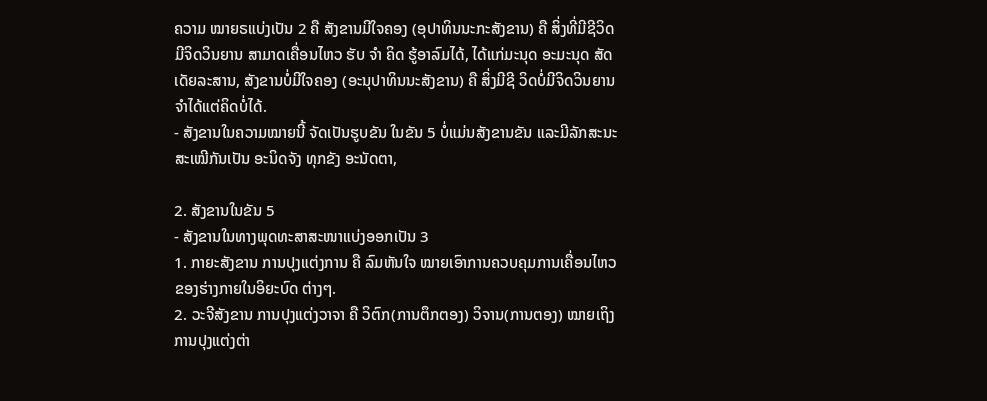ຄວາມ ໝາຍຣແບ່ງເປັນ 2 ຄື ສັງຂານມີໃຈຄອງ (ອຸປາທິນນະກະສັງຂານ) ຄື ສິ່ງທີ່ມີຊີວິດ ມີຈິດວິນຍານ ສາມາດເຄື່ອນໄຫວ ຮັບ ຈຳ ຄິດ ຮູ້ອາລົມໄດ້, ໄດ້ແກ່ມະນຸດ ອະມະນຸດ ສັດເດັຍລະສານ, ສັງຂານບໍ່ມີໃຈຄອງ (ອະນຸປາທິນນະສັງຂານ) ຄື ສິ່ງມີຊີ ວິດບໍ່ມີຈິດວິນຍານ ຈຳໄດ້ແຕ່ຄິດບໍ່ໄດ້.
- ສັງຂານໃນຄວາມໝາຍນີ້ ຈັດເປັນຮູບຂັນ ໃນຂັນ 5 ບໍ່ແມ່ນສັງຂານຂັນ ແລະມີລັກສະນະສະເໝີກັນເປັນ ອະນິດຈັງ ທຸກຂັງ ອະນັດຕາ,

2. ສັງຂານໃນຂັນ 5
- ສັງຂານໃນທາງພຸດທະສາສະໜາແບ່ງອອກເປັນ 3
1. ກາຍະສັງຂານ ການປຸງແຕ່ງການ ຄື ລົມຫັນໃຈ ໝາຍເອົາການຄວບຄຸມການເຄື່ອນໄຫວຂອງຮ່າງກາຍໃນອິຍະບົດ ຕ່າງໆ.
2. ວະຈີສັງຂານ ການປຸງແຕ່ງວາຈາ ຄື ວິຕົກ(ການຕຶກຕອງ) ວິຈານ(ການຕອງ) ໝາຍເຖິງການປຸງແຕ່ງຕ່າ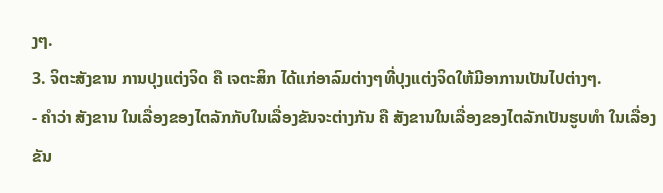ງໆ.
3. ຈິຕະສັງຂານ ການປຸງແຕ່ງຈິດ ຄື ເຈຕະສິກ ໄດ້ແກ່ອາລົມຕ່າງໆທີ່ປຸງແຕ່ງຈິດໃຫ້ມີອາການເປັນໄປຕ່າງໆ.
- ຄຳວ່າ ສັງຂານ ໃນເລື່ອງຂອງໄຕລັກກັບໃນເລື່ອງຂັນຈະຕ່າງກັນ ຄື ສັງຂານໃນເລື່ອງຂອງໄຕລັກເປັນຮູບທຳ ໃນເລື່ອງຂັນ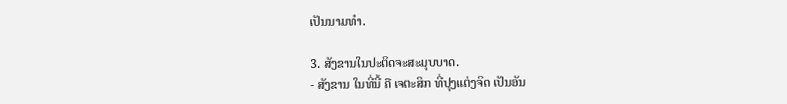ເປັນນາມທຳ.

3. ສັງຂານໃນປະຕິດຈະສະມຸບບາດ.
- ສັງຂານ ໃນທີ່ນີ້ ຄື ເຈຕະສິກ ທີ່ປຸງແຕ່ງຈິດ ເປັນອັນ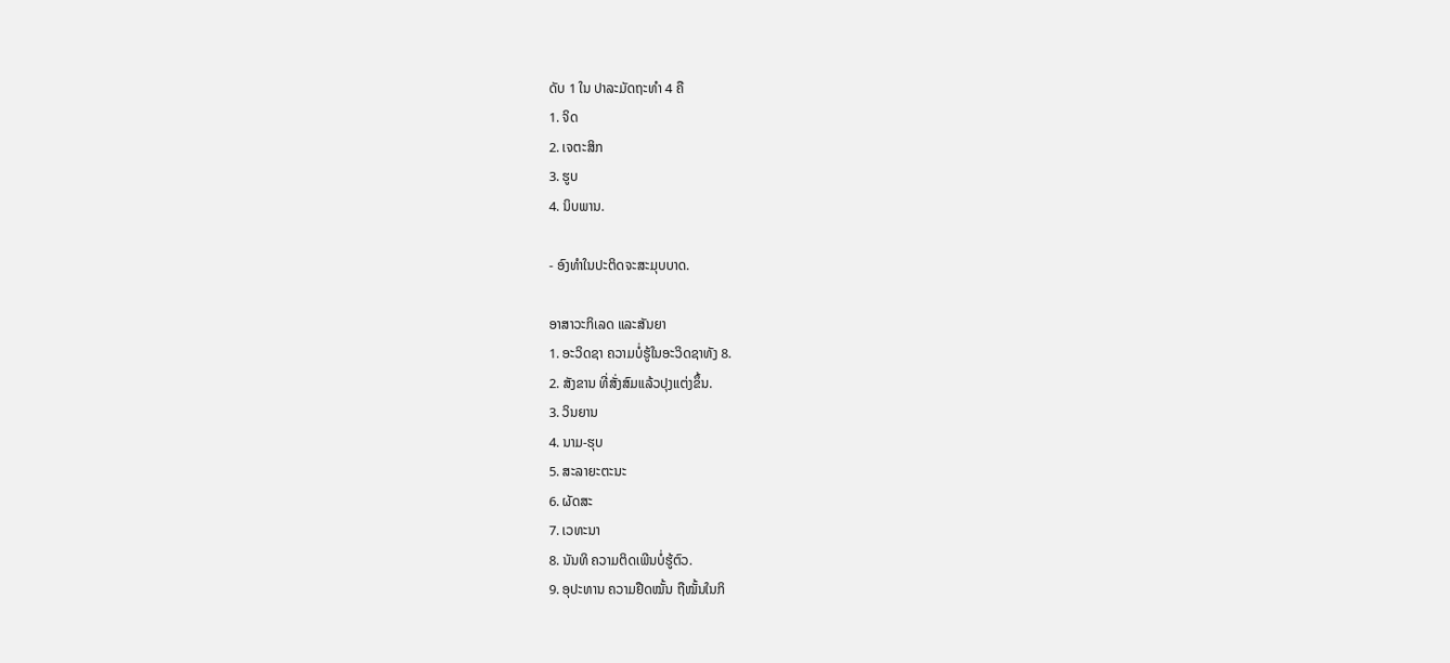ດັບ 1 ໃນ ປາລະມັດຖະທຳ 4 ຄື
1. ຈິດ
2. ເຈຕະສິກ
3. ຮູບ
4. ນິບພານ.

- ອົງທຳໃນປະຕິດຈະສະມຸບບາດ.

ອາສາວະກິເລດ ແລະສັນຍາ
1. ອະວິດຊາ ຄວາມບໍ່ຮູ້ໃນອະວິດຊາທັງ 8.
2. ສັງຂານ ທີ່ສັ່ງສົມແລ້ວປຸງແຕ່ງຂຶ້ນ.
3. ວິນຍານ
4. ນາມ-ຮຸບ
5. ສະລາຍະຕະນະ
6. ຜັດສະ
7. ເວທະນາ
8. ນັນທິ ຄວາມຕິດເພີນບໍ່ຮູ້ຕົວ.
9. ອຸປະທານ ຄວາມຢືດໝັ້ນ ຖືໝັ້ນໃນກິ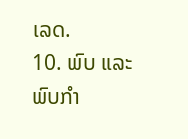ເລດ.
10. ພົບ ແລະພົບກຳ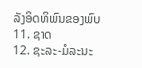ລັງອິດທິພົນຂອງພົບ
11. ຊາດ
12. ຊະລະ-ມໍລະນະ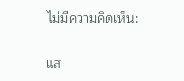ไม่มีความคิดเห็น:

แส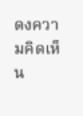ดงความคิดเห็น